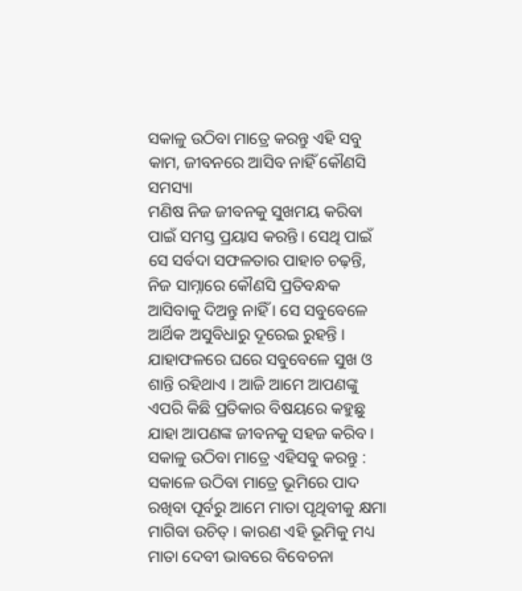ସକାଳୁ ଉଠିବା ମାତ୍ରେ କରନ୍ତୁ ଏହି ସବୁ କାମ, ଜୀବନରେ ଆସିବ ନାହିଁ କୌଣସି ସମସ୍ୟା
ମଣିଷ ନିଜ ଜୀବନକୁ ସୁଖମୟ କରିବା ପାଇଁ ସମସ୍ତ ପ୍ରୟାସ କରନ୍ତି । ସେଥି ପାଇଁ ସେ ସର୍ବଦା ସଫଳତାର ପାହାଚ ଚଢ଼ନ୍ତି, ନିଜ ସାମ୍ନାରେ କୌଣସି ପ୍ରତିବନ୍ଧକ ଆସିବାକୁ ଦିଅନ୍ତୁ ନାହିଁ । ସେ ସବୁବେଳେ ଆର୍ଥିକ ଅସୁବିଧାରୁ ଦୂରେଇ ରୁହନ୍ତି । ଯାହାଫଳରେ ଘରେ ସବୁବେଳେ ସୁଖ ଓ ଶାନ୍ତି ରହିଥାଏ । ଆଜି ଆମେ ଆପଣଙ୍କୁ ଏପରି କିଛି ପ୍ରତିକାର ବିଷୟରେ କହୁଛୁ ଯାହା ଆପଣଙ୍କ ଜୀବନକୁ ସହଜ କରିବ ।
ସକାଳୁ ଉଠିବା ମାତ୍ରେ ଏହିସବୁ କରନ୍ତୁ :
ସକାଳେ ଉଠିବା ମାତ୍ରେ ଭୂମିରେ ପାଦ ରଖିବା ପୂର୍ବରୁ ଆମେ ମାତା ପୃଥିବୀକୁ କ୍ଷମା ମାଗିବା ଉଚିତ୍ । କାରଣ ଏହି ଭୂମିକୁ ମଧ୍ୟ ମାତା ଦେବୀ ଭାବରେ ବିବେଚନା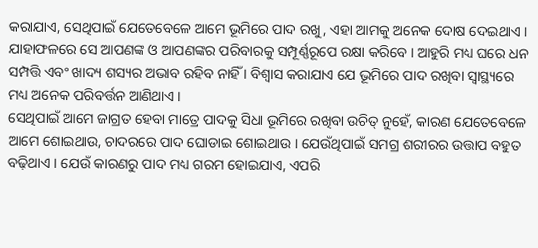କରାଯାଏ, ସେଥିପାଇଁ ଯେତେବେଳେ ଆମେ ଭୂମିରେ ପାଦ ରଖୁ, ଏହା ଆମକୁ ଅନେକ ଦୋଷ ଦେଇଥାଏ । ଯାହାଫଳରେ ସେ ଆପଣଙ୍କ ଓ ଆପଣଙ୍କର ପରିବାରକୁ ସମ୍ପୂର୍ଣ୍ଣରୂପେ ରକ୍ଷା କରିବେ । ଆହୁରି ମଧ୍ୟ ଘରେ ଧନ ସମ୍ପତ୍ତି ଏବଂ ଖାଦ୍ୟ ଶସ୍ୟର ଅଭାବ ରହିବ ନାହିଁ । ବିଶ୍ୱାସ କରାଯାଏ ଯେ ଭୂମିରେ ପାଦ ରଖିବା ସ୍ୱାସ୍ଥ୍ୟରେ ମଧ୍ୟ ଅନେକ ପରିବର୍ତ୍ତନ ଆଣିଥାଏ ।
ସେଥିପାଇଁ ଆମେ ଜାଗ୍ରତ ହେବା ମାତ୍ରେ ପାଦକୁ ସିଧା ଭୂମିରେ ରଖିବା ଉଚିତ୍ ନୁହେଁ, କାରଣ ଯେତେବେଳେ ଆମେ ଶୋଇଥାଉ, ଚାଦରରେ ପାଦ ଘୋଡାଇ ଶୋଇଥାଉ । ଯେଉଁଥିପାଇଁ ସମଗ୍ର ଶରୀରର ଉତ୍ତାପ ବହୁତ ବଢ଼ିଥାଏ । ଯେଉଁ କାରଣରୁ ପାଦ ମଧ୍ୟ ଗରମ ହୋଇଯାଏ, ଏପରି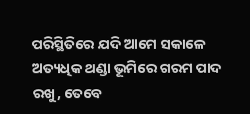ପରିସ୍ଥିତିରେ ଯଦି ଆମେ ସକାଳେ ଅତ୍ୟଧିକ ଥଣ୍ଡା ଭୂମିରେ ଗରମ ପାଦ ରଖୁ, ତେବେ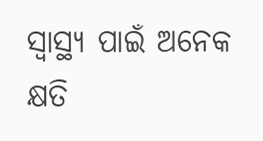ସ୍ୱାସ୍ଥ୍ୟ ପାଇଁ ଅନେକ କ୍ଷତି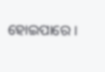ହୋଇପାରେ ।